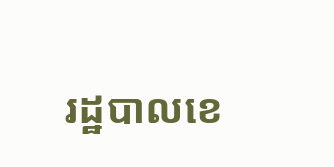រដ្ឋបាលខេ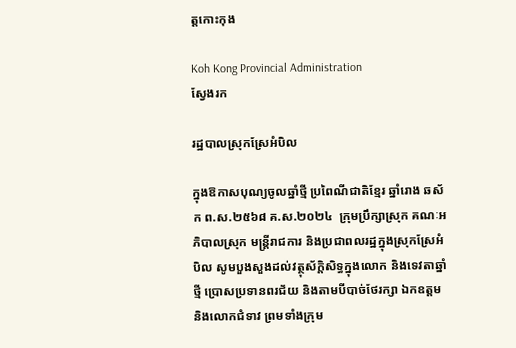ត្តកោះកុង

Koh Kong Provincial Administration
ស្វែងរក

រដ្ឋបាលស្រុកស្រែអំបិល

ក្នុងឱកាសបុណ្យចូលឆ្នាំថ្មី ប្រពៃណីជាតិខ្មែរ ឆ្នាំរោង ឆស័ក ព.ស.២៥៦៨ គ.ស.២០២៤  ក្រុមប្រឹក្សាស្រុក គណៈអភិបាលស្រុក មន្ត្រីរាជការ និងប្រជាពលរដ្ឋក្នុងស្រុកស្រែអំបិល សូមបួងសួងដល់វត្ថុស័ក្តិសិទ្ធក្នុងលោក និងទេវតាឆ្នាំថ្មី ប្រោសប្រទានពរជ័យ និងតាមបីបាច់ថែរក្សា ឯកឧត្តម និងលោកជំទាវ ព្រមទាំងក្រុម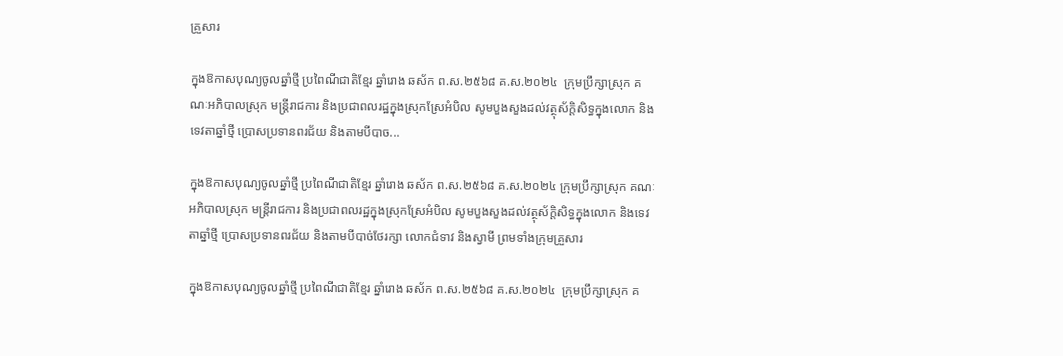គ្រួសារ

ក្នុងឱកាសបុណ្យចូលឆ្នាំថ្មី ប្រពៃណីជាតិខ្មែរ ឆ្នាំរោង ឆស័ក ព.ស.២៥៦៨ គ.ស.២០២៤  ក្រុមប្រឹក្សាស្រុក គណៈអភិបាលស្រុក មន្ត្រីរាជការ និងប្រជាពលរដ្ឋក្នុងស្រុកស្រែអំបិល សូមបួងសួងដល់វត្ថុស័ក្តិសិទ្ធក្នុងលោក និងទេវតាឆ្នាំថ្មី ប្រោសប្រទានពរជ័យ និងតាមបីបាច...

ក្នុងឱកាសបុណ្យចូលឆ្នាំថ្មី ប្រពៃណីជាតិខ្មែរ ឆ្នាំរោង ឆស័ក ព.ស.២៥៦៨ គ.ស.២០២៤ ក្រុមប្រឹក្សាស្រុក គណៈអភិបាលស្រុក មន្ត្រីរាជការ និងប្រជាពលរដ្ឋក្នុងស្រុកស្រែអំបិល សូមបួងសួងដល់វត្ថុស័ក្តិសិទ្ធក្នុងលោក និងទេវតាឆ្នាំថ្មី ប្រោសប្រទានពរជ័យ និងតាមបីបាច់ថែរក្សា លោកជំទាវ និងស្វាមី ព្រមទាំងក្រុមគ្រួសារ

ក្នុងឱកាសបុណ្យចូលឆ្នាំថ្មី ប្រពៃណីជាតិខ្មែរ ឆ្នាំរោង ឆស័ក ព.ស.២៥៦៨ គ.ស.២០២៤  ក្រុមប្រឹក្សាស្រុក គ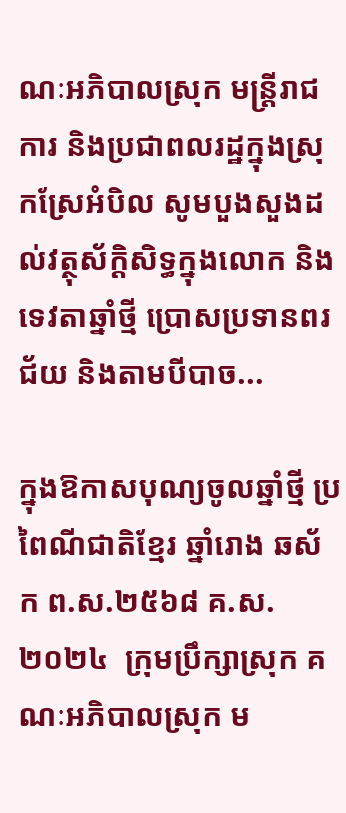ណៈអភិបាលស្រុក មន្ត្រីរាជការ និងប្រជាពលរដ្ឋក្នុងស្រុកស្រែអំបិល សូមបួងសួងដល់វត្ថុស័ក្តិសិទ្ធក្នុងលោក និងទេវតាឆ្នាំថ្មី ប្រោសប្រទានពរជ័យ និងតាមបីបាច...

ក្នុងឱកាសបុណ្យចូលឆ្នាំថ្មី ប្រពៃណីជាតិខ្មែរ ឆ្នាំរោង ឆស័ក ព.ស.២៥៦៨ គ.ស.២០២៤  ក្រុមប្រឹក្សាស្រុក គណៈអភិបាលស្រុក ម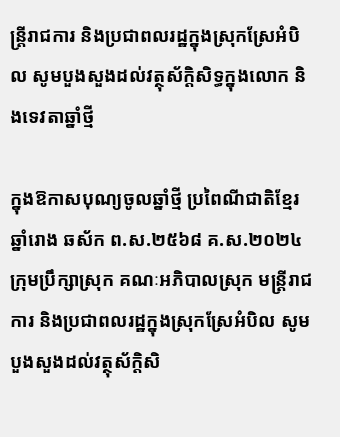ន្ត្រីរាជការ និងប្រជាពលរដ្ឋក្នុងស្រុកស្រែអំបិល សូមបួងសួងដល់វត្ថុស័ក្តិសិទ្ធក្នុងលោក និងទេវតាឆ្នាំថ្មី

ក្នុងឱកាសបុណ្យចូលឆ្នាំថ្មី ប្រពៃណីជាតិខ្មែរ ឆ្នាំរោង ឆស័ក ព.ស.២៥៦៨ គ.ស.២០២៤  ក្រុមប្រឹក្សាស្រុក គណៈអភិបាលស្រុក មន្ត្រីរាជការ និងប្រជាពលរដ្ឋក្នុងស្រុកស្រែអំបិល សូមបួងសួងដល់វត្ថុស័ក្តិសិ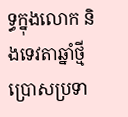ទ្ធក្នុងលោក និងទេវតាឆ្នាំថ្មី ប្រោសប្រទា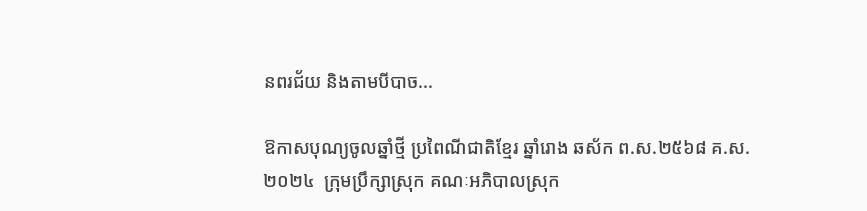នពរជ័យ និងតាមបីបាច...

ឱកាសបុណ្យចូលឆ្នាំថ្មី ប្រពៃណីជាតិខ្មែរ ឆ្នាំរោង ឆស័ក ព.ស.២៥៦៨ គ.ស.២០២៤  ក្រុមប្រឹក្សាស្រុក គណៈអភិបាលស្រុក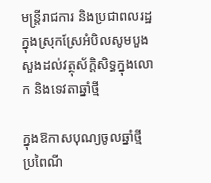មន្ត្រីរាជការ និងប្រជាពលរដ្ឋក្នុងស្រុកស្រែអំបិលសូមបួងសួងដល់វត្ថុស័ក្តិសិទ្ធក្នុងលោក និងទេវតាឆ្នាំថ្មី

ក្នុងឱកាសបុណ្យចូលឆ្នាំថ្មី ប្រពៃណី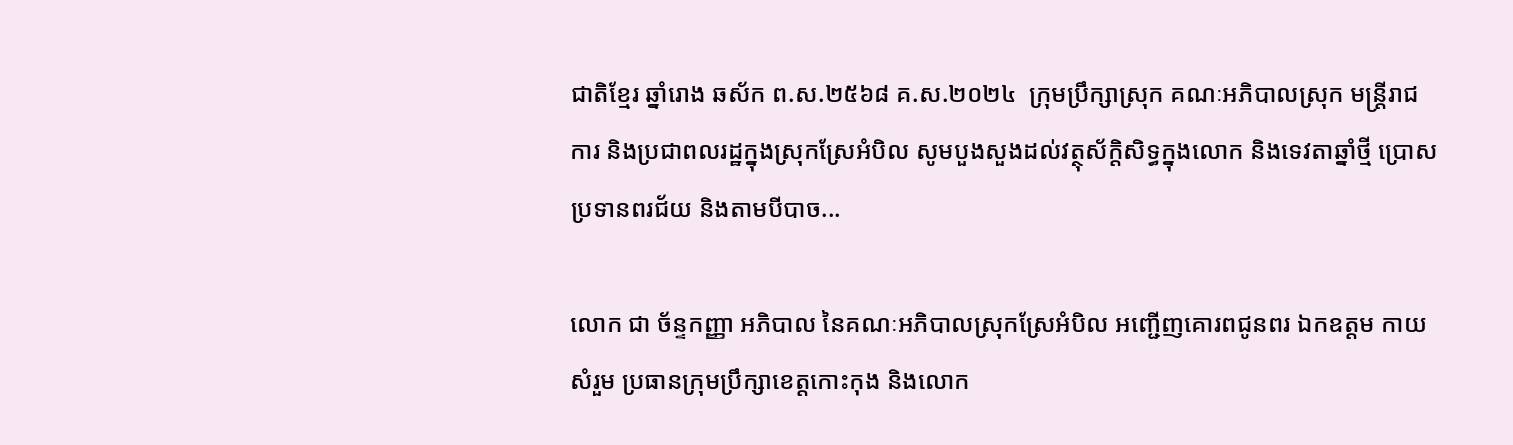ជាតិខ្មែរ ឆ្នាំរោង ឆស័ក ព.ស.២៥៦៨ គ.ស.២០២៤  ក្រុមប្រឹក្សាស្រុក គណៈអភិបាលស្រុក មន្ត្រីរាជការ និងប្រជាពលរដ្ឋក្នុងស្រុកស្រែអំបិល សូមបួងសួងដល់វត្ថុស័ក្តិសិទ្ធក្នុងលោក និងទេវតាឆ្នាំថ្មី ប្រោសប្រទានពរជ័យ និងតាមបីបាច...

លោក ជា ច័ន្ទកញ្ញា អភិបាល នៃគណៈអភិបាលស្រុកស្រែអំបិល អញ្ជើញគោរពជូនពរ ឯកឧត្តម កាយ សំរួម ប្រធានក្រុមប្រឹក្សាខេត្តកោះកុង និងលោក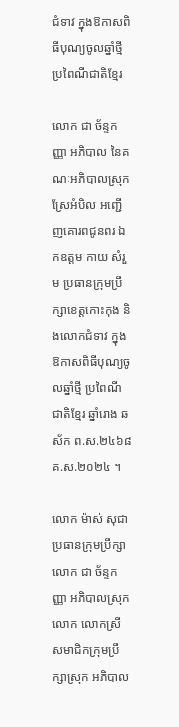ជំទាវ ក្នុងឱកាសពិធីបុណ្យចូលឆ្នាំថ្មី ប្រពៃណីជាតិខ្មែរ

លោក ជា ច័ន្ទកញ្ញា អភិបាល នៃគណៈអភិបាលស្រុកស្រែអំបិល អញ្ជើញគោរពជូនពរ ឯកឧត្តម កាយ សំរួម ប្រធានក្រុមប្រឹក្សាខេត្តកោះកុង និងលោកជំទាវ ក្នុងឱកាសពិធីបុណ្យចូលឆ្នាំថ្មី ប្រពៃណីជាតិខ្មែរ ឆ្នាំរោង ឆស័ក ព.ស.២៤៦៨ គ.ស.២០២៤ ។

លោក ម៉ាស់ សុជា ប្រធានក្រុមប្រឹក្សា លោក ជា ច័ន្ទកញ្ញា អភិបាលស្រុក លោក លោកស្រី សមាជិកក្រុមប្រឹក្សាស្រុក អភិបាល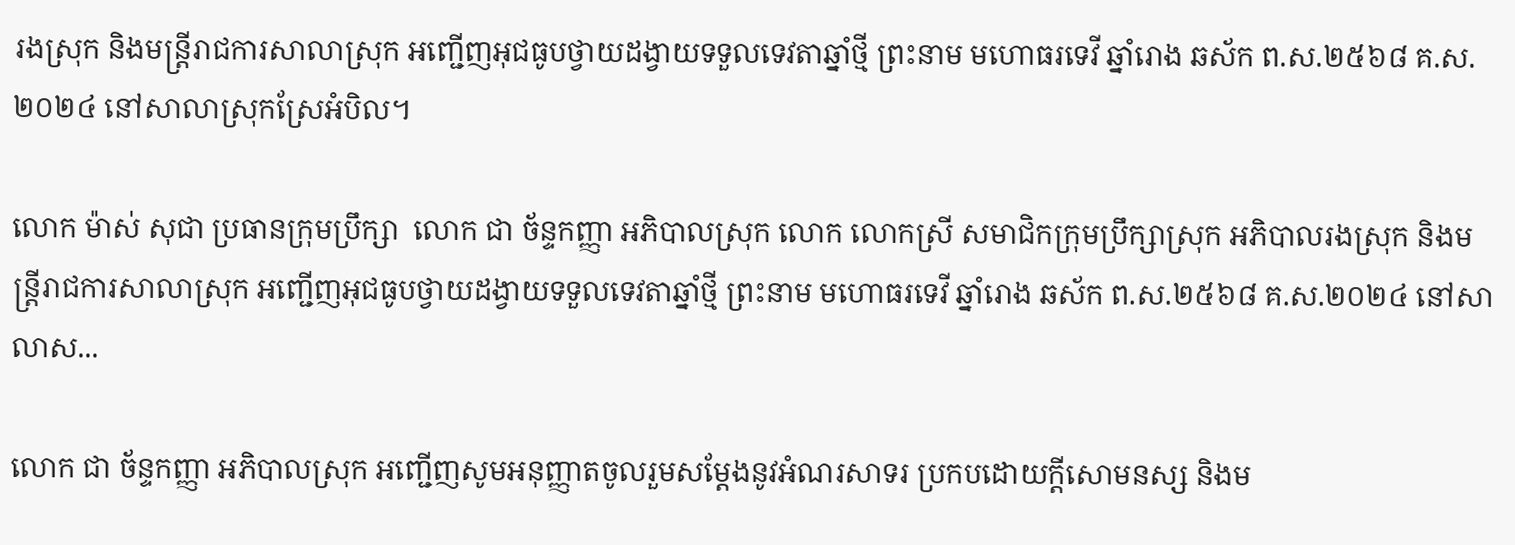រងស្រុក និងមន្ត្រីរាជការសាលាស្រុក អញ្ជើញអុជធូបថ្វាយដង្វាយទទួលទេវតាឆ្នាំថ្មី ព្រះនាម មហោធរទេវី ឆ្នាំរោង ឆស័ក ព.ស.២៥៦៨ គ.ស.២០២៤ នៅសាលាស្រុកស្រែអំបិល។

លោក ម៉ាស់ សុជា ប្រធានក្រុមប្រឹក្សា  លោក ជា ច័ន្ទកញ្ញា អភិបាលស្រុក លោក លោកស្រី សមាជិកក្រុមប្រឹក្សាស្រុក អភិបាលរងស្រុក និងមន្ត្រីរាជការសាលាស្រុក អញ្ជើញអុជធូបថ្វាយដង្វាយទទួលទេវតាឆ្នាំថ្មី ព្រះនាម មហោធរទេវី ឆ្នាំរោង ឆស័ក ព.ស.២៥៦៨ គ.ស.២០២៤ នៅសាលាស...

លោក ជា ច័ន្ទកញ្ញា អភិបាលស្រុក អញ្ជើញសូមអនុញ្ញាតចូលរួមសម្តែងនូវអំណរសាទរ ប្រកបដោយក្តីសោមនស្ស និងម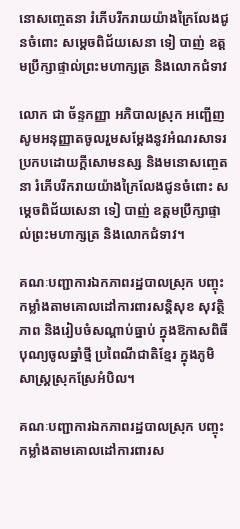នោសញ្ចេតនា រំភើបរីករាយយ៉ាងក្រៃលែងជូនចំពោះ សម្តេចពិជ័យសេនា ទៀ បាញ់ ឧត្តមប្រឹក្សាផ្ទាល់ព្រះមហាក្សត្រ និងលោកជំទាវ

លោក ជា ច័ន្ទកញ្ញា អភិបាលស្រុក អញ្ជើញសូមអនុញ្ញាតចូលរួមសម្តែងនូវអំណរសាទរ ប្រកបដោយក្តីសោមនស្ស និងមនោសញ្ចេតនា រំភើបរីករាយយ៉ាងក្រៃលែងជូនចំពោះ សម្តេចពិជ័យសេនា ទៀ បាញ់ ឧត្តមប្រឹក្សាផ្ទាល់ព្រះមហាក្សត្រ និងលោកជំទាវ។

គណៈបញ្ជាការឯកភាពរដ្ឋបាលស្រុក បញ្ចុះកម្លាំងតាមគោលដៅការពារសន្តិសុខ សុវត្ថិភាព និងរៀបចំសណ្តាប់ធ្នាប់ ក្នុងឱកាសពិធីបុណ្យចូលឆ្នាំថ្មី ប្រពៃណីជាតិខ្មែរ ក្នុងភូមិសាស្រ្តស្រុកស្រែអំបិល។

គណៈបញ្ជាការឯកភាពរដ្ឋបាលស្រុក បញ្ចុះកម្លាំងតាមគោលដៅការពារស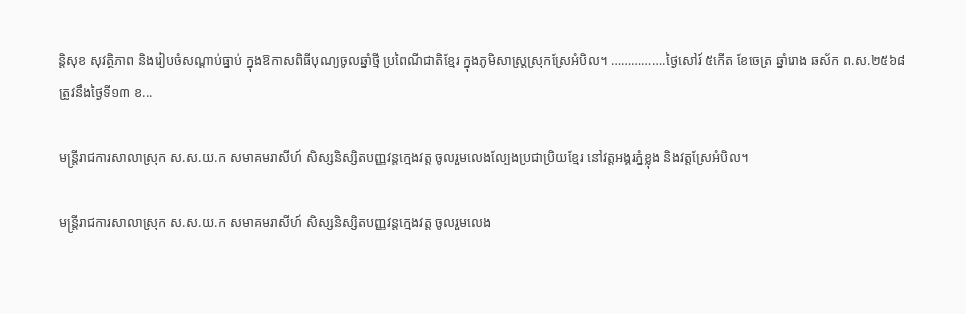ន្តិសុខ សុវត្ថិភាព និងរៀបចំសណ្តាប់ធ្នាប់ ក្នុងឱកាសពិធីបុណ្យចូលឆ្នាំថ្មី ប្រពៃណីជាតិខ្មែរ ក្នុងភូមិសាស្រ្តស្រុកស្រែអំបិល។ …………….ថ្ងៃសៅរ៍ ៥កើត ខែចេត្រ ឆ្នាំរោង ឆស័ក ព.ស.២៥៦៨ ត្រូវនឹងថ្ងៃទី១៣ ខ...

មន្ត្រីរាជការសាលាស្រុក ស.ស.យ.ក សមាគមរាសីហ៍ សិស្សនិស្សិតបញ្ញវន្តក្មេងវត្ត ចូលរួមលេងល្បែងប្រជាប្រិយខ្មែរ នៅវត្តអង្គរភ្នំខ្លុង និងវត្តស្រែអំបិល។

មន្ត្រីរាជការសាលាស្រុក ស.ស.យ.ក សមាគមរាសីហ៍ សិស្សនិស្សិតបញ្ញវន្តក្មេងវត្ត ចូលរួមលេង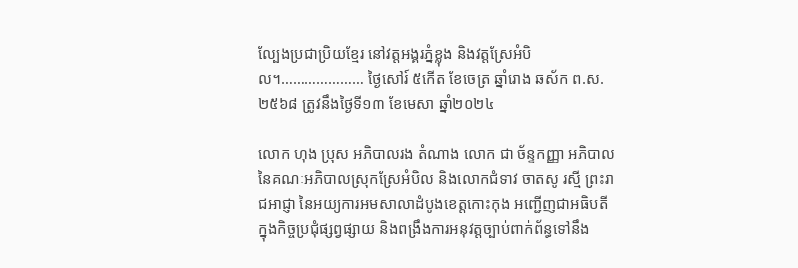ល្បែងប្រជាប្រិយខ្មែរ នៅវត្តអង្គរភ្នំខ្លុង និងវត្តស្រែអំបិល។………………… ថ្ងៃសៅរ៍ ៥កើត ខែចេត្រ ឆ្នាំរោង ឆស័ក ព.ស.២៥៦៨ ត្រូវនឹងថ្ងៃទី១៣ ខែមេសា ឆ្នាំ២០២៤

លោក ហុង ប្រុស អភិបាលរង តំណាង លោក ជា ច័ន្ទកញ្ញា អភិបាល នៃគណៈអភិបាលស្រុកស្រែអំបិល និងលោកជំទាវ ចាតសូ រស្មី ព្រះរាជអាជ្ញា នៃអយ្យការអមសាលាដំបូងខេត្តកោះកុង អញ្ជើញជាអធិបតីក្នុងកិច្ចប្រជុំផ្សព្វផ្សាយ និងពង្រឹងការអនុវត្តច្បាប់ពាក់ព័ន្ធទៅនឹង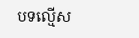បទល្មើស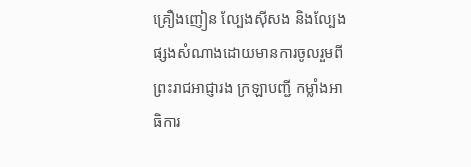គ្រឿងញៀន ល្បែងស៊ីសង និងល្បែងផ្សងសំណាងដោយមានការចូលរួមពី ព្រះរាជអាជ្ញារង ក្រឡាបញ្ជី កម្លាំងអាធិការ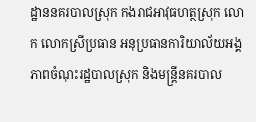ដ្ឋាននគរបាលស្រុក កងរាជអាវុធហត្ថស្រុក លោក លោកស្រីប្រធាន អនុប្រធានការិយាល័យអង្គភាពចំណុះរដ្ឋបាលស្រុក និងមន្ត្រីនគរបាល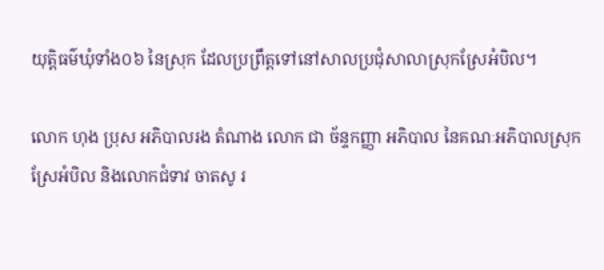យុត្តិធម៌ឃុំទាំង០៦ នៃស្រុក ដែលប្រព្រឹត្តទៅនៅសាលប្រជុំសាលាស្រុកស្រែអំបិល។

លោក ហុង ប្រុស អភិបាលរង តំណាង លោក ជា ច័ន្ទកញ្ញា អភិបាល នៃគណៈអភិបាលស្រុកស្រែអំបិល និងលោកជំទាវ ចាតសូ រ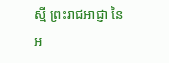ស្មី ព្រះរាជអាជ្ញា នៃអ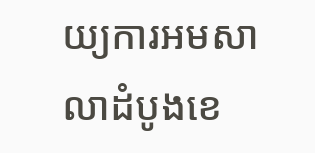យ្យការអមសាលាដំបូងខេ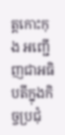ត្តកោះកុង អញ្ជើញជាអធិបតីក្នុងកិច្ចប្រជុំ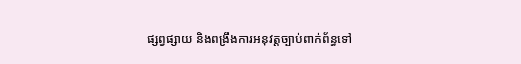ផ្សព្វផ្សាយ និងពង្រឹងការអនុវត្តច្បាប់ពាក់ព័ន្ធទៅ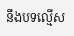នឹងបទល្មើស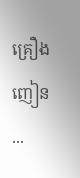គ្រឿងញៀន ...